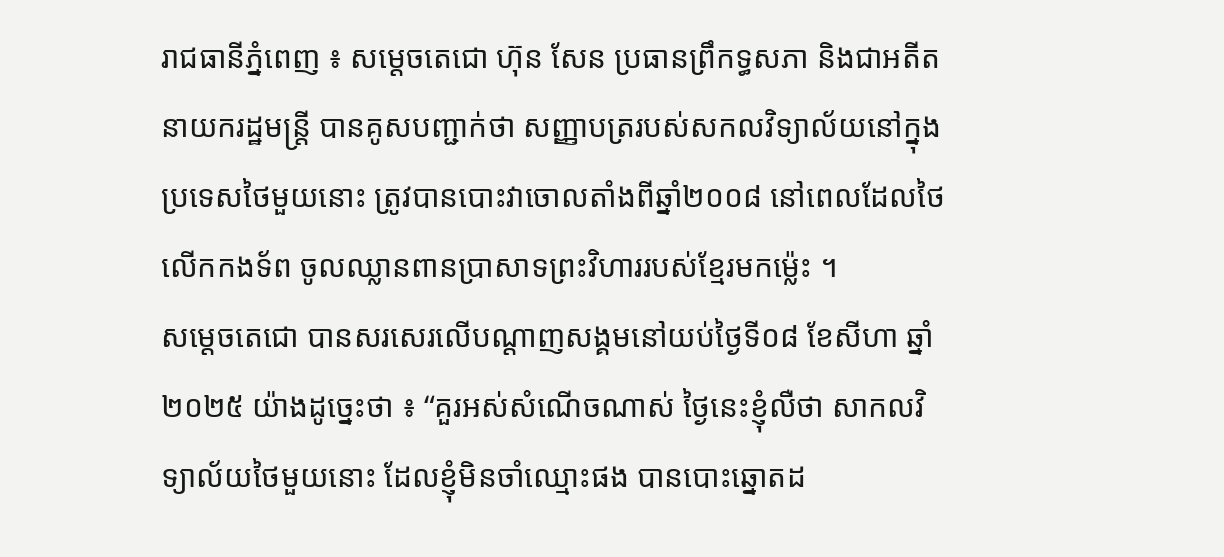រាជធានីភ្នំពេញ ៖ សម្តេចតេជោ ហ៊ុន សែន ប្រធានព្រឹកទ្ធសភា និងជាអតីតនាយករដ្ឋមន្ត្រី បានគូសបញ្ជាក់ថា សញ្ញាបត្ររបស់សកលវិទ្យាល័យនៅក្នុងប្រទេសថៃមួយនោះ ត្រូវបានបោះវាចោលតាំងពីឆ្នាំ២០០៨ នៅពេលដែលថៃលើកកងទ័ព ចូលឈ្លានពានប្រាសាទព្រះវិហាររបស់ខ្មែរមកម្ល៉េះ ។
សម្តេចតេជោ បានសរសេរលើបណ្តាញសង្គមនៅយប់ថ្ងៃទី០៨ ខែសីហា ឆ្នាំ២០២៥ យ៉ាងដូច្នេះថា ៖ “គួរអស់សំណើចណាស់ ថ្ងៃនេះខ្ញុំលឺថា សាកលវិទ្យាល័យថៃមួយនោះ ដែលខ្ញុំមិនចាំឈ្មោះផង បានបោះឆ្នោតដ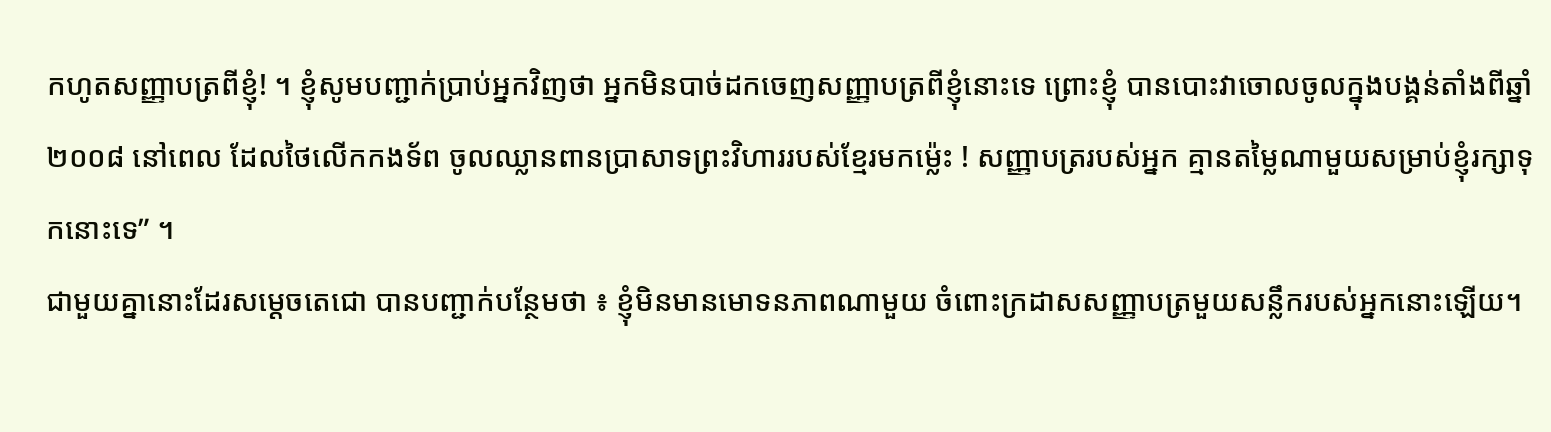កហូតសញ្ញាបត្រពីខ្ញុំ! ។ ខ្ញុំសូមបញ្ជាក់ប្រាប់អ្នកវិញថា អ្នកមិនបាច់ដកចេញសញ្ញាបត្រពីខ្ញុំនោះទេ ព្រោះខ្ញុំ បានបោះវាចោលចូលក្នុងបង្គន់តាំងពីឆ្នាំ២០០៨ នៅពេល ដែលថៃលើកកងទ័ព ចូលឈ្លានពានប្រាសាទព្រះវិហាររបស់ខ្មែរមកម្ល៉េះ ! សញ្ញាបត្ររបស់អ្នក គ្មានតម្លៃណាមួយសម្រាប់ខ្ញុំរក្សាទុកនោះទេ” ។
ជាមួយគ្នានោះដែរសម្តេចតេជោ បានបញ្ជាក់បន្ថែមថា ៖ ខ្ញុំមិនមានមោទនភាពណាមួយ ចំពោះក្រដាសសញ្ញាបត្រមួយសន្លឹករបស់អ្នកនោះឡើយ។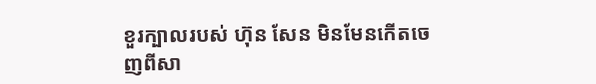ខួរក្បាលរបស់ ហ៊ុន សែន មិនមែនកើតចេញពីសា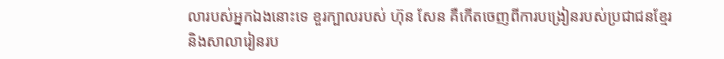លារបស់អ្នកឯងនោះទេ ខួរក្បាលរបស់ ហ៊ុន សែន គឺកើតចេញពីការបង្រៀនរបស់ប្រជាជនខែ្មរ និងសាលារៀនរប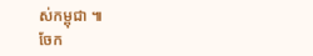ស់កម្ពុជា ៕
ចែក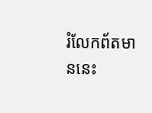រំលែកព័តមាននេះ